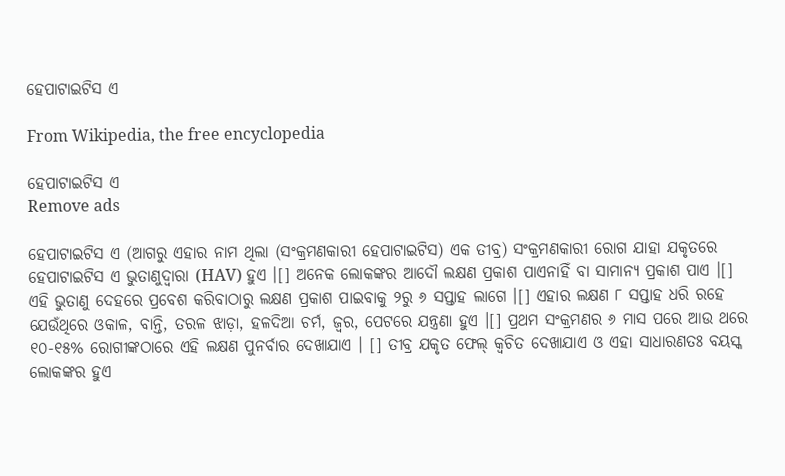ହେପାଟାଇଟିସ ଏ

From Wikipedia, the free encyclopedia

ହେପାଟାଇଟିସ ଏ
Remove ads

ହେପାଟାଇଟିସ ଏ (ଆଗରୁ ଏହାର ନାମ ଥିଲା (ସଂକ୍ରମଣକାରୀ ହେପାଟାଇଟିସ) ଏକ ତୀବ୍ର) ସଂକ୍ରମଣକାରୀ ରୋଗ ଯାହା ଯକୃତରେ ହେପାଟାଇଟିସ ଏ ଭୁତାଣୁଦ୍ୱାରା (HAV) ହୁଏ ।[] ଅନେକ ଲୋକଙ୍କର ଆଦୌ ଲକ୍ଷଣ ପ୍ରକାଶ ପାଏନାହିଁ ବା ସାମାନ୍ୟ ପ୍ରକାଶ ପାଏ ।[] ଏହି ଭୁତାଣୁ ଦେହରେ ପ୍ରବେଶ କରିବାଠାରୁ ଲକ୍ଷଣ ପ୍ରକାଶ ପାଇବାକୁ ୨ରୁ ୬ ସପ୍ତାହ ଲାଗେ ।[] ଏହାର ଲକ୍ଷଣ ୮ ସପ୍ତାହ ଧରି ରହେ ଯେଉଁଥିରେ ଓକାଳ, ବାନ୍ତି, ତରଳ ଝାଡ଼ା, ହଳଦିଆ ଚର୍ମ, ଜ୍ୱର, ପେଟରେ ଯନ୍ତ୍ରଣା ହୁଏ ।[] ପ୍ରଥମ ସଂକ୍ରମଣର ୬ ମାସ ପରେ ଆଉ ଥରେ ୧୦-୧୫% ରୋଗୀଙ୍କଠାରେ ଏହି ଲକ୍ଷଣ ପୁନର୍ବାର ଦେଖାଯାଏ । [] ତୀବ୍ର ଯକୃତ ଫେଲ୍ କ୍ୱଚିତ ଦେଖାଯାଏ ଓ ଏହା ସାଧାରଣତଃ ବୟସ୍କ ଲୋକଙ୍କର ହୁଏ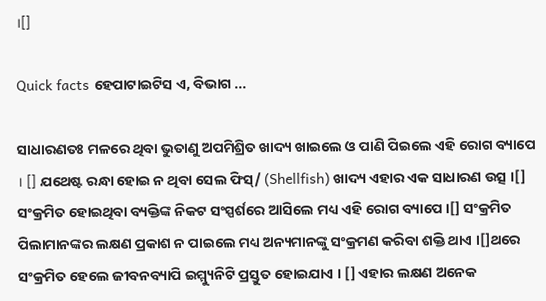।[]

Quick facts ହେପାଟାଇଟିସ ଏ, ବିଭାଗ ...

ସାଧାରଣତଃ ମଳରେ ଥିବା ଭୁତାଣୁ ଅପମିଶ୍ରିତ ଖାଦ୍ୟ ଖାଇଲେ ଓ ପାଣି ପିଇଲେ ଏହି ରୋଗ ବ୍ୟାପେ । [] ଯଥେଷ୍ଟ ରନ୍ଧା ହୋଇ ନ ଥିବା ସେଲ ଫିସ୍/ (Shellfish) ଖାଦ୍ୟ ଏହାର ଏକ ସାଧାରଣ ଉତ୍ସ ।[] ସଂକ୍ରମିତ ହୋଇଥିବା ବ୍ୟକ୍ତିଙ୍କ ନିକଟ ସଂସ୍ପର୍ଶରେ ଆସିଲେ ମଧ୍ୟ ଏହି ରୋଗ ବ୍ୟାପେ ।[] ସଂକ୍ରମିତ ପିଲାମାନଙ୍କର ଲକ୍ଷଣ ପ୍ରକାଶ ନ ପାଇଲେ ମଧ୍ୟ ଅନ୍ୟମାନଙ୍କୁ ସଂକ୍ରମଣ କରିବା ଶକ୍ତି ଥାଏ ।[]ଥରେ ସଂକ୍ରମିତ ହେଲେ ଜୀବନବ୍ୟାପି ଇମ୍ମ୍ୟୁନିଟି ପ୍ରସ୍ତୁତ ହୋଇଯାଏ । [] ଏହାର ଲକ୍ଷଣ ଅନେକ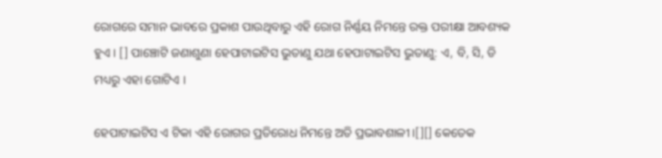ରୋଗରେ ସମାନ ଭାବରେ ପ୍ରକାଶ ପାଉଥିବାରୁ ଏହି ରୋଗ ନିର୍ଣ୍ଣୟ ନିମନ୍ତେ ରକ୍ତ ପରୀକ୍ଷା ଆବଶ୍ୟକ ହୁଏ । [] ପାଞ୍ଚୋଟି ଜଣାଶୁଣା ହେପାଟାଇଟିସ ଭୁତାଣୁ ଯଥା ହେପାଟାଇଟିସ ଭୁତାଣୁ: ଏ, ବି, ସି, ଡି ମଧ୍ୟରୁ ଏହା ଗୋଟିଏ ।

ହେପାଟାଇଟିସ ଏ ଟିକା ଏହି ରୋଗର ପ୍ରତିରୋଧ ନିମନ୍ତେ ଅତି ପ୍ରଭାବଶାଳୀ ।[][] କେତେକ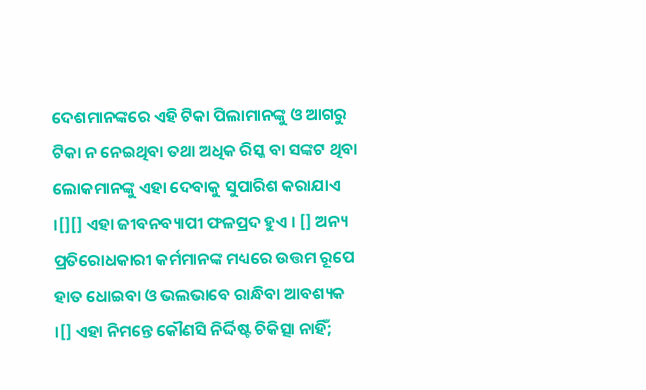ଦେଶମାନଙ୍କରେ ଏହି ଟିକା ପିଲାମାନଙ୍କୁ ଓ ଆଗରୁ ଟିକା ନ ନେଇଥିବା ତ‌ଥା ଅଧିକ ରିସ୍କ ବା ସଙ୍କଟ ଥିବା ଲୋକମାନଙ୍କୁ ଏହା ଦେବାକୁ ସୁପାରିଶ କରାଯାଏ ।[][] ଏହା ଜୀବନବ୍ୟାପୀ ଫଳପ୍ରଦ ହୁଏ । [] ଅନ୍ୟ ପ୍ରତିରୋଧକାରୀ କର୍ମମାନଙ୍କ ମଧ୍ୟରେ ଉତ୍ତମ ରୂପେ ହାତ ଧୋଇବା ଓ ଭଲଭାବେ ରାନ୍ଧିବା ଆବଶ୍ୟକ ।[] ଏହା ନିମନ୍ତେ କୌଣସି ନିର୍ଦ୍ଦିଷ୍ଟ ଚିକିତ୍ସା ନାହିଁ;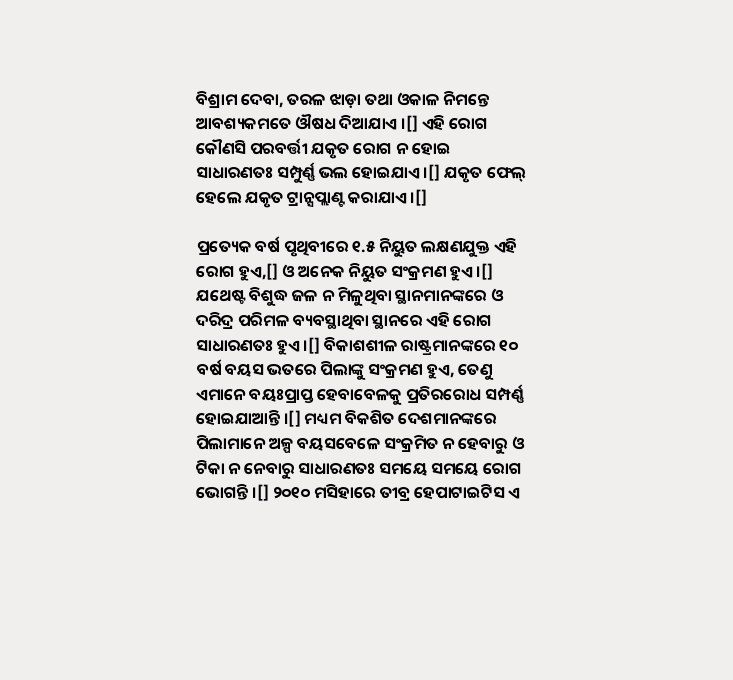ବିଶ୍ରାମ ଦେବା, ତରଳ ଝାଡ଼ା ତ‌ଥା ଓକାଳ ନିମନ୍ତେ ଆବଶ୍ୟକମତେ ଔଷଧ ଦିଆଯାଏ ।[] ଏହି ରୋଗ କୌଣସି ପରବର୍ତ୍ତୀ ଯକୃତ ରୋଗ ନ ହୋଇ ସାଧାରଣତଃ ସମ୍ପୁର୍ଣ୍ଣ ଭଲ ହୋଇଯାଏ ।[] ଯକୃତ ଫେଲ୍ ହେଲେ ଯକୃତ ଟ୍ରାନ୍ସପ୍ଲାଣ୍ଟ କରାଯାଏ ।[]

ପ୍ରତ୍ୟେକ ବର୍ଷ ପୃଥିବୀରେ ୧.୫ ନିୟୁତ ଲକ୍ଷଣ‌ଯୁକ୍ତ ଏହି ରୋଗ ହୁଏ,[] ଓ ଅନେକ ନିୟୁତ ସଂକ୍ରମଣ ହୁଏ ।[] ଯଥେଷ୍ଟ ବିଶୁଦ୍ଧ ଜଳ ନ ମିଳୁଥିବା ସ୍ଥାନମାନଙ୍କରେ ଓ ଦରିଦ୍ର ପରିମଳ ବ୍ୟବସ୍ଥାଥିବା ସ୍ଥାନରେ ଏହି ରୋଗ ସାଧାରଣତଃ ହୁଏ ।[] ବିକାଶଶୀଳ ରାଷ୍ଟ୍ରମାନଙ୍କରେ ୧୦ ବର୍ଷ ବୟସ ଭତରେ ପିଲାଙ୍କୁ ସଂକ୍ରମଣ ହୁଏ, ତେଣୁ ଏମାନେ ବୟଃପ୍ରାପ୍ତ ହେବାବେଳକୁ ପ୍ରତିରରୋଧ ସମ୍ପର୍ଣ୍ଣ ହୋଇଯାଆନ୍ତି ।[] ମଧ୍ୟମ ବିକଶିତ ଦେଶମାନଙ୍କରେ ପିଲାମାନେ ଅଳ୍ପ ବୟସବେଳେ ସଂକ୍ରମିତ ନ ହେବାରୁ ଓ ଟିକା ନ ନେବାରୁ ସାଧାରଣତଃ ସମୟେ ସମୟେ ରୋଗ ଭୋଗନ୍ତି ।[] ୨୦୧୦ ମସିହାରେ ତୀବ୍ର ହେପାଟାଇଟିସ ଏ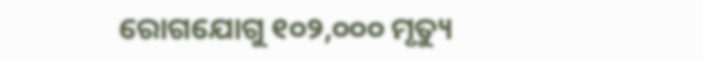ରୋଗଯୋଗୁ ୧୦୨,୦୦୦ ମୃତ୍ୟୁ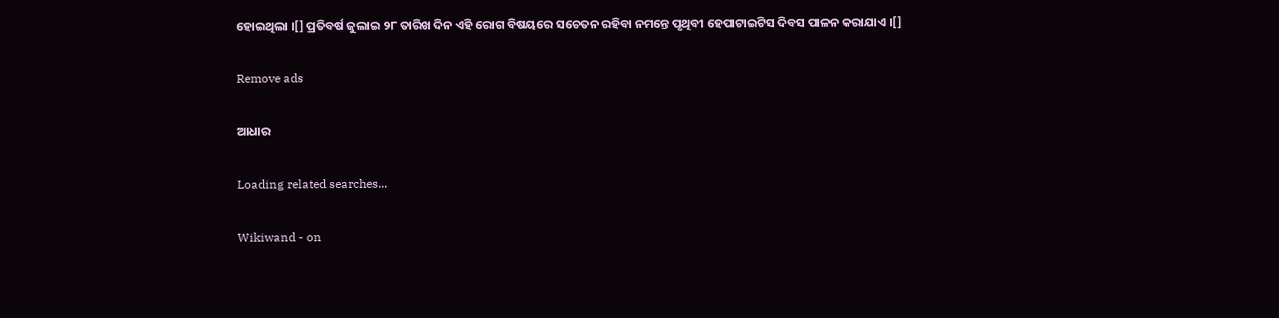ହୋଇଥିଲା ।[] ପ୍ରତିବର୍ଷ ଜୁଲାଇ ୨୮ ତାରିଖ ଦିନ ଏହି ରୋଗ ବିଷୟରେ ସଚେତନ ରହିବା ନମନ୍ତେ ପୃଥିବୀ ହେପାଟାଇଟିସ ଦିବସ ପାଳନ କରାଯାଏ ।[]

Remove ads

ଆଧାର

Loading related searches...

Wikiwand - on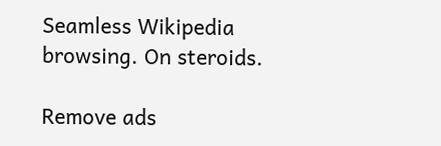Seamless Wikipedia browsing. On steroids.

Remove ads